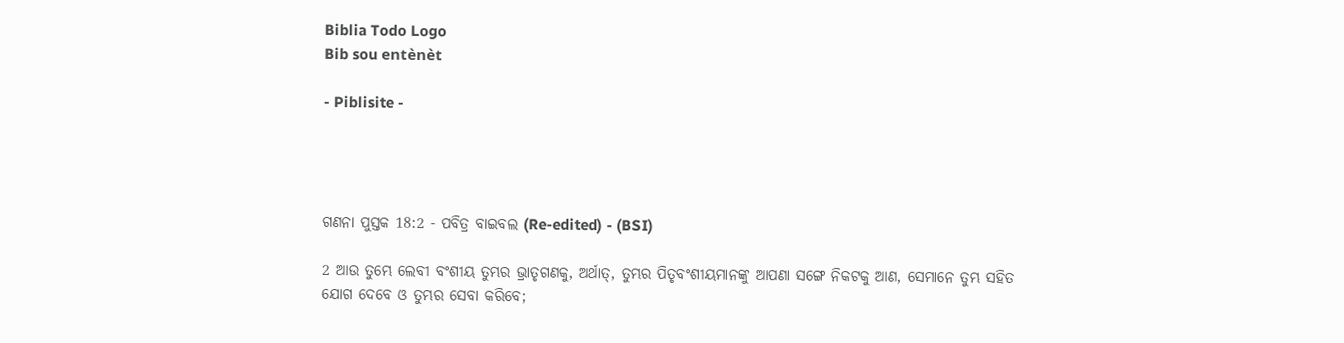Biblia Todo Logo
Bib sou entènèt

- Piblisite -




ଗଣନା ପୁସ୍ତକ 18:2 - ପବିତ୍ର ବାଇବଲ (Re-edited) - (BSI)

2 ଆଉ ତୁମ୍ଭେ ଲେବୀ ବଂଶୀୟ ତୁମ୍ଭର ଭ୍ରାତୃଗଣକୁ, ଅର୍ଥାତ୍, ତୁମ୍ଭର ପିତୃବଂଶୀୟମାନଙ୍କୁ ଆପଣା ସଙ୍ଗେ ନିକଟକୁ ଆଣ, ସେମାନେ ତୁମ୍ଭ ସହିତ ଯୋଗ ଦେବେ ଓ ତୁମ୍ଭର ସେବା କରିବେ;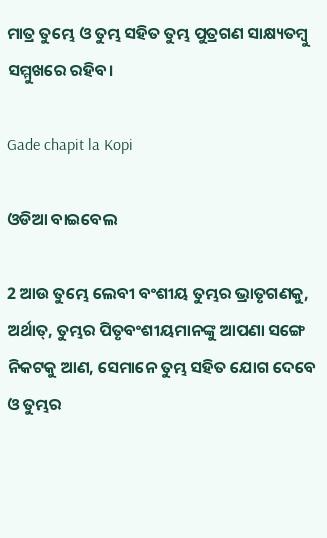ମାତ୍ର ତୁମ୍ଭେ ଓ ତୁମ୍ଭ ସହିତ ତୁମ୍ଭ ପୁତ୍ରଗଣ ସାକ୍ଷ୍ୟତମ୍ଵୁ ସମ୍ମୁଖରେ ରହିବ।

Gade chapit la Kopi

ଓଡିଆ ବାଇବେଲ

2 ଆଉ ତୁମ୍ଭେ ଲେବୀ ବଂଶୀୟ ତୁମ୍ଭର ଭ୍ରାତୃଗଣକୁ, ଅର୍ଥାତ୍‍, ତୁମ୍ଭର ପିତୃବଂଶୀୟମାନଙ୍କୁ ଆପଣା ସଙ୍ଗେ ନିକଟକୁ ଆଣ, ସେମାନେ ତୁମ୍ଭ ସହିତ ଯୋଗ ଦେବେ ଓ ତୁମ୍ଭର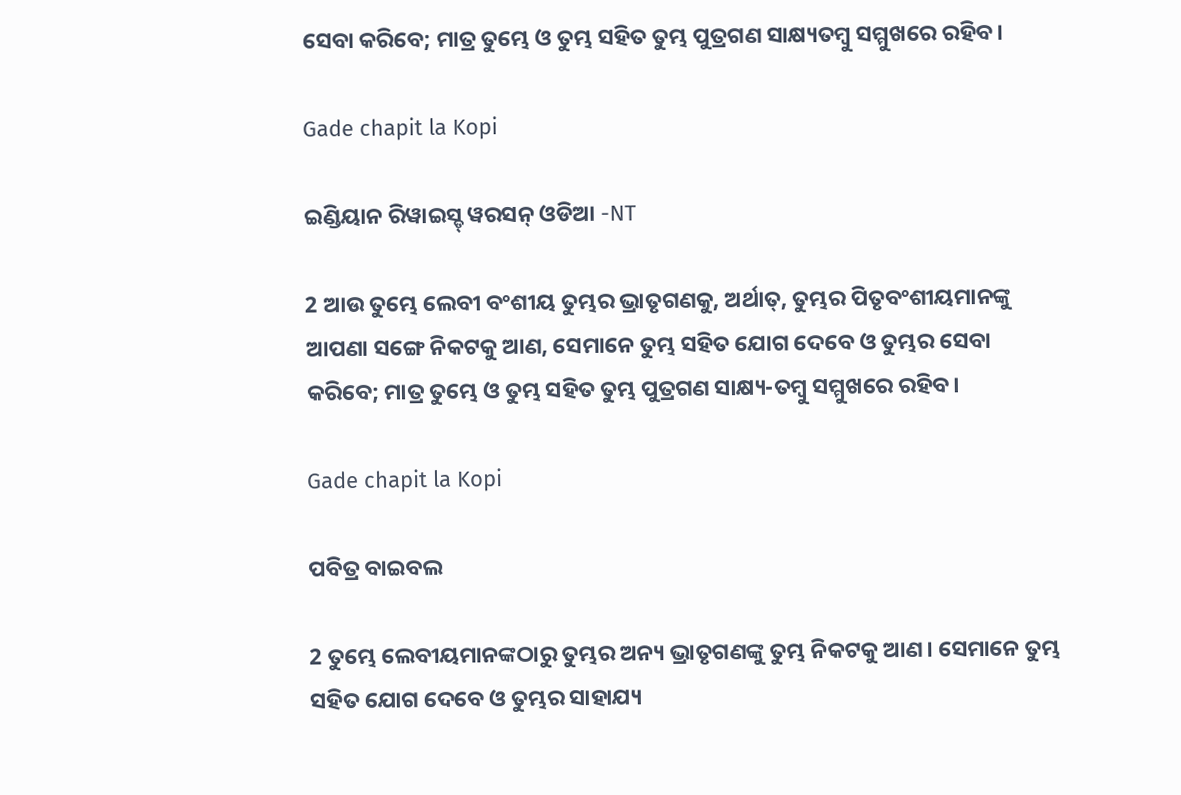ସେବା କରିବେ; ମାତ୍ର ତୁମ୍ଭେ ଓ ତୁମ୍ଭ ସହିତ ତୁମ୍ଭ ପୁତ୍ରଗଣ ସାକ୍ଷ୍ୟତମ୍ବୁ ସମ୍ମୁଖରେ ରହିବ।

Gade chapit la Kopi

ଇଣ୍ଡିୟାନ ରିୱାଇସ୍ଡ୍ ୱରସନ୍ ଓଡିଆ -NT

2 ଆଉ ତୁମ୍ଭେ ଲେବୀ ବଂଶୀୟ ତୁମ୍ଭର ଭ୍ରାତୃଗଣକୁ, ଅର୍ଥାତ୍‍, ତୁମ୍ଭର ପିତୃବଂଶୀୟମାନଙ୍କୁ ଆପଣା ସଙ୍ଗେ ନିକଟକୁ ଆଣ, ସେମାନେ ତୁମ୍ଭ ସହିତ ଯୋଗ ଦେବେ ଓ ତୁମ୍ଭର ସେବା କରିବେ; ମାତ୍ର ତୁମ୍ଭେ ଓ ତୁମ୍ଭ ସହିତ ତୁମ୍ଭ ପୁତ୍ରଗଣ ସାକ୍ଷ୍ୟ-ତମ୍ବୁ ସମ୍ମୁଖରେ ରହିବ।

Gade chapit la Kopi

ପବିତ୍ର ବାଇବଲ

2 ତୁମ୍ଭେ ଲେବୀୟମାନଙ୍କଠାରୁ ତୁମ୍ଭର ଅନ୍ୟ ଭ୍ରାତୃଗଣଙ୍କୁ ତୁମ୍ଭ ନିକଟକୁ ଆଣ। ସେମାନେ ତୁମ୍ଭ ସହିତ ଯୋଗ ଦେବେ ଓ ତୁମ୍ଭର ସାହାଯ୍ୟ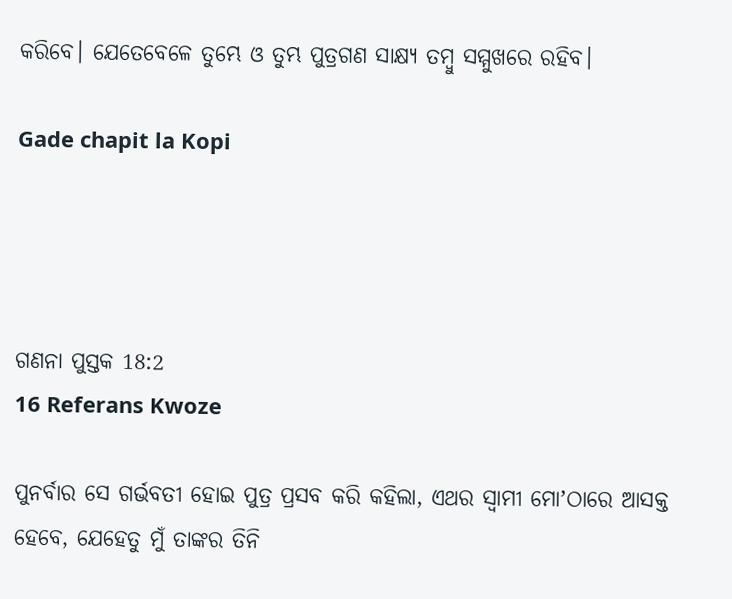କରିବେ। ଯେତେବେଳେ ତୁମ୍ଭେ ଓ ତୁମ୍ଭ ପୁତ୍ରଗଣ ସାକ୍ଷ୍ୟ ତମ୍ବୁ ସମ୍ମୁଖରେ ରହିବ।

Gade chapit la Kopi




ଗଣନା ପୁସ୍ତକ 18:2
16 Referans Kwoze

ପୁନର୍ବାର ସେ ଗର୍ଭବତୀ ହୋଇ ପୁତ୍ର ପ୍ରସବ କରି କହିଲା, ଏଥର ସ୍ଵାମୀ ମୋʼଠାରେ ଆସକ୍ତ ହେବେ, ଯେହେତୁ ମୁଁ ତାଙ୍କର ତିନି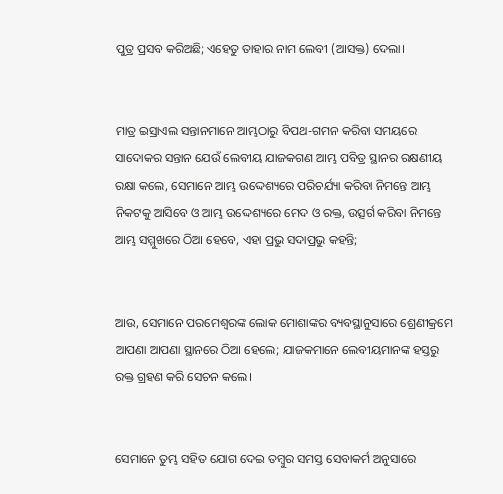ପୁତ୍ର ପ୍ରସବ କରିଅଛି; ଏହେତୁ ତାହାର ନାମ ଲେବୀ (ଆସକ୍ତ) ଦେଲା।


ମାତ୍ର ଇସ୍ରାଏଲ ସନ୍ତାନମାନେ ଆମ୍ଭଠାରୁ ବିପଥ-ଗମନ କରିବା ସମୟରେ ସାଦୋକର ସନ୍ତାନ ଯେଉଁ ଲେବୀୟ ଯାଜକଗଣ ଆମ୍ଭ ପବିତ୍ର ସ୍ଥାନର ରକ୍ଷଣୀୟ ରକ୍ଷା କଲେ, ସେମାନେ ଆମ୍ଭ ଉଦ୍ଦେଶ୍ୟରେ ପରିଚର୍ଯ୍ୟା କରିବା ନିମନ୍ତେ ଆମ୍ଭ ନିକଟକୁ ଆସିବେ ଓ ଆମ୍ଭ ଉଦ୍ଦେଶ୍ୟରେ ମେଦ ଓ ରକ୍ତ, ଉତ୍ସର୍ଗ କରିବା ନିମନ୍ତେ ଆମ୍ଭ ସମ୍ମୁଖରେ ଠିଆ ହେବେ, ଏହା ପ୍ରଭୁ ସଦାପ୍ରଭୁ କହନ୍ତି;


ଆଉ, ସେମାନେ ପରମେଶ୍ଵରଙ୍କ ଲୋକ ମୋଶାଙ୍କର ବ୍ୟବସ୍ଥାନୁସାରେ ଶ୍ରେଣୀକ୍ରମେ ଆପଣା ଆପଣା ସ୍ଥାନରେ ଠିଆ ହେଲେ; ଯାଜକମାନେ ଲେବୀୟମାନଙ୍କ ହସ୍ତରୁ ରକ୍ତ ଗ୍ରହଣ କରି ସେଚନ କଲେ।


ସେମାନେ ତୁମ୍ଭ ସହିତ ଯୋଗ ଦେଇ ତମ୍ଵୁର ସମସ୍ତ ସେବାକର୍ମ ଅନୁସାରେ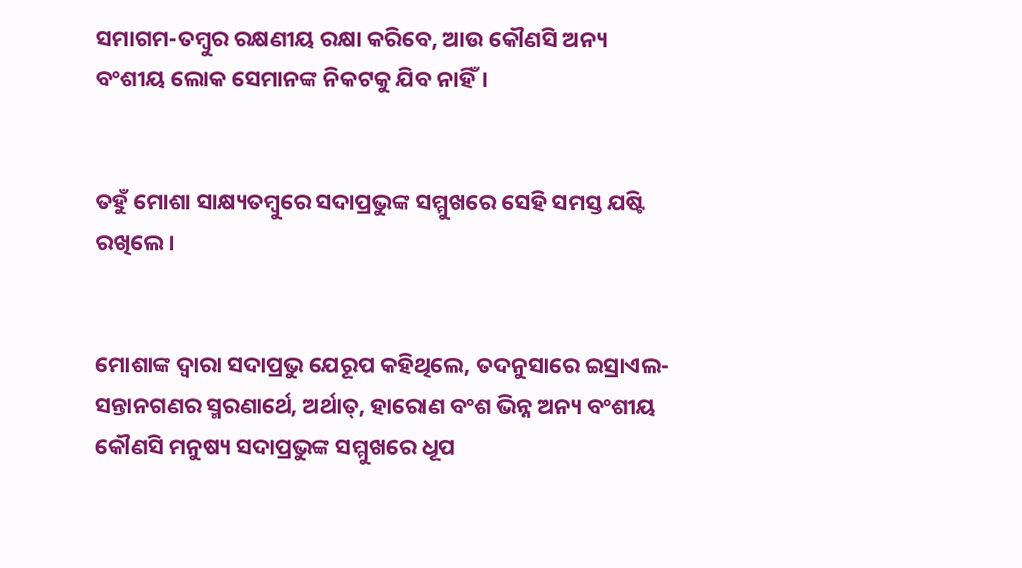ସମାଗମ-ତମ୍ଵୁର ରକ୍ଷଣୀୟ ରକ୍ଷା କରିବେ, ଆଉ କୌଣସି ଅନ୍ୟ ବଂଶୀୟ ଲୋକ ସେମାନଙ୍କ ନିକଟକୁ ଯିବ ନାହିଁ।


ତହୁଁ ମୋଶା ସାକ୍ଷ୍ୟତମ୍ଵୁରେ ସଦାପ୍ରଭୁଙ୍କ ସମ୍ମୁଖରେ ସେହି ସମସ୍ତ ଯଷ୍ଟି ରଖିଲେ।


ମୋଶାଙ୍କ ଦ୍ଵାରା ସଦାପ୍ରଭୁ ଯେରୂପ କହିଥିଲେ, ତଦନୁସାରେ ଇସ୍ରାଏଲ-ସନ୍ତାନଗଣର ସ୍ମରଣାର୍ଥେ, ଅର୍ଥାତ୍, ହାରୋଣ ବଂଶ ଭିନ୍ନ ଅନ୍ୟ ବଂଶୀୟ କୌଣସି ମନୁଷ୍ୟ ସଦାପ୍ରଭୁଙ୍କ ସମ୍ମୁଖରେ ଧୂପ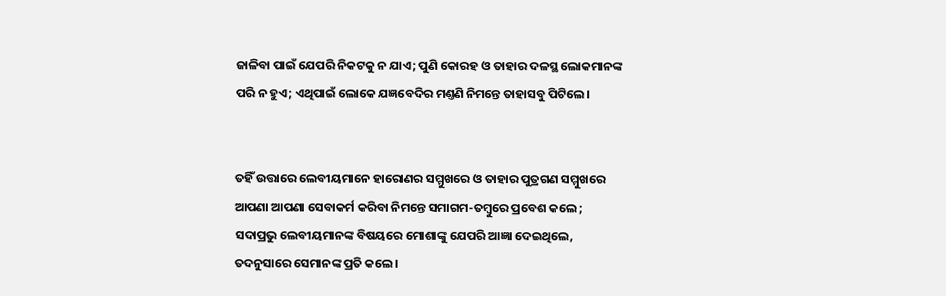ଜାଳିବା ପାଇଁ ଯେପରି ନିକଟକୁ ନ ଯାଏ; ପୁଣି କୋରହ ଓ ତାହାର ଦଳସ୍ଥ ଲୋକମାନଙ୍କ ପରି ନ ହୁଏ; ଏଥିପାଇଁ ଲୋକେ ଯଜ୍ଞବେଦିର ମଣ୍ତଣି ନିମନ୍ତେ ତାହାସବୁ ପିଟିଲେ।


ତହିଁ ଉତ୍ତାରେ ଲେବୀୟମାନେ ହାରୋଣର ସମ୍ମୁଖରେ ଓ ତାହାର ପୁତ୍ରଗଣ ସମ୍ମୁଖରେ ଆପଣା ଆପଣା ସେବାକର୍ମ କରିବା ନିମନ୍ତେ ସମାଗମ-ତମ୍ଵୁରେ ପ୍ରବେଶ କଲେ ; ସଦାପ୍ରଭୁ ଲେବୀୟମାନଙ୍କ ବିଷୟରେ ମୋଶାଙ୍କୁ ଯେପରି ଆଜ୍ଞା ଦେଇଥିଲେ, ତଦନୁସାରେ ସେମାନଙ୍କ ପ୍ରତି କଲେ।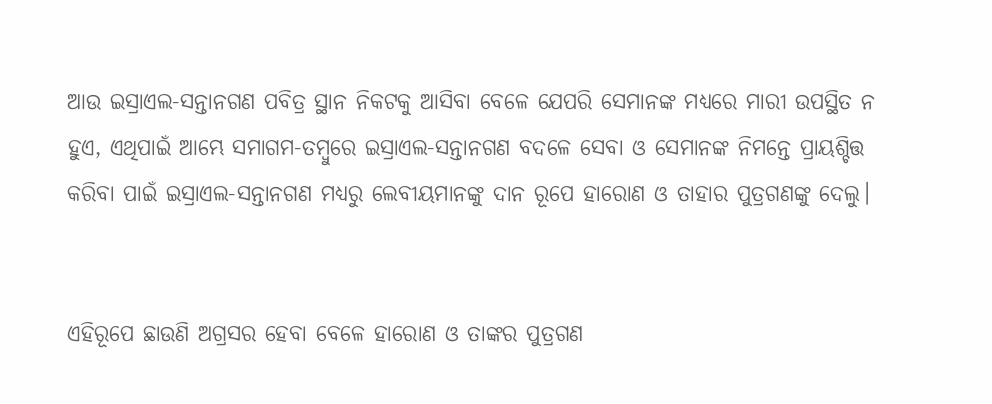ଆଉ ଇସ୍ରାଏଲ-ସନ୍ତାନଗଣ ପବିତ୍ର ସ୍ଥାନ ନିକଟକୁ ଆସିବା ବେଳେ ଯେପରି ସେମାନଙ୍କ ମଧ୍ୟରେ ମାରୀ ଉପସ୍ଥିତ ନ ହୁଏ, ଏଥିପାଇଁ ଆମ୍ଭେ ସମାଗମ-ତମ୍ଵୁରେ ଇସ୍ରାଏଲ-ସନ୍ତାନଗଣ ବଦଳେ ସେବା ଓ ସେମାନଙ୍କ ନିମନ୍ତେ ପ୍ରାୟଶ୍ଚିତ୍ତ କରିବା ପାଇଁ ଇସ୍ରାଏଲ-ସନ୍ତାନଗଣ ମଧ୍ୟରୁ ଲେବୀୟମାନଙ୍କୁ ଦାନ ରୂପେ ହାରୋଣ ଓ ତାହାର ପୁତ୍ରଗଣଙ୍କୁ ଦେଲୁ।


ଏହିରୂପେ ଛାଉଣି ଅଗ୍ରସର ହେବା ବେଳେ ହାରୋଣ ଓ ତାଙ୍କର ପୁତ୍ରଗଣ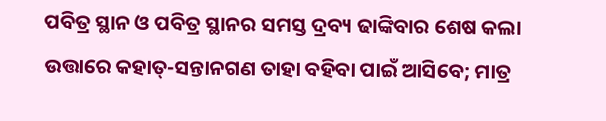ପବିତ୍ର ସ୍ଥାନ ଓ ପବିତ୍ର ସ୍ଥାନର ସମସ୍ତ ଦ୍ରବ୍ୟ ଢାଙ୍କିବାର ଶେଷ କଲା ଉତ୍ତାରେ କହାତ୍-ସନ୍ତାନଗଣ ତାହା ବହିବା ପାଇଁ ଆସିବେ; ମାତ୍ର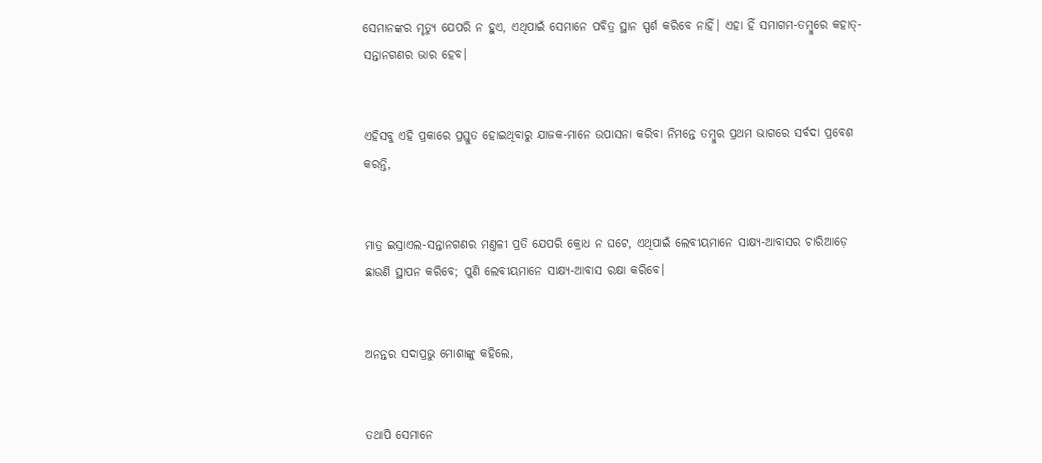ସେମାନଙ୍କର ମୃତ୍ୟୁ ଯେପରି ନ ହୁଏ, ଏଥିପାଇଁ ସେମାନେ ପବିତ୍ର ସ୍ଥାନ ସ୍ପର୍ଶ କରିବେ ନାହିଁ। ଏହା ହିଁ ସମାଗମ-ତମ୍ଵୁରେ କହାତ୍-ସନ୍ତାନଗଣର ଭାର ହେବ।


ଏହିସବୁ ଏହି ପ୍ରକାରେ ପ୍ରସ୍ତୁତ ହୋଇଥିବାରୁ ଯାଜକ-ମାନେ ଉପାସନା କରିବା ନିମନ୍ତେ ତମ୍ଵୁର ପ୍ରଥମ ଭାଗରେ ସର୍ବଦା ପ୍ରବେଶ କରନ୍ତି,


ମାତ୍ର ଇସ୍ରାଏଲ-ସନ୍ତାନଗଣର ମଣ୍ତଳୀ ପ୍ରତି ଯେପରି କ୍ରୋଧ ନ ଘଟେ, ଏଥିପାଇଁ ଲେବୀୟମାନେ ସାକ୍ଷ୍ୟ-ଆବାସର ଚାରିଆଡ଼େ ଛାଉଣି ସ୍ଥାପନ କରିବେ; ପୁଣି ଲେବୀୟମାନେ ସାକ୍ଷ୍ୟ-ଆବାସ ରକ୍ଷା କରିବେ।


ଅନନ୍ତର ସଦାପ୍ରଭୁ ମୋଶାଙ୍କୁ କହିଲେ,


ତଥାପି ସେମାନେ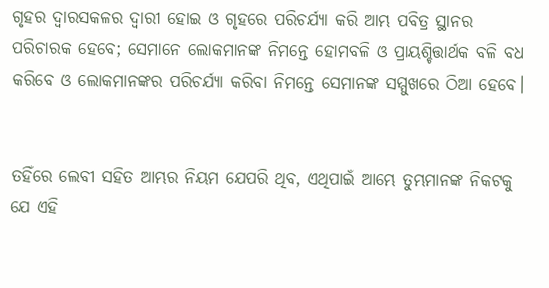ଗୃହର ଦ୍ଵାରସକଳର ଦ୍ଵାରୀ ହୋଇ ଓ ଗୃହରେ ପରିଚର୍ଯ୍ୟା କରି ଆମ୍ଭ ପବିତ୍ର ସ୍ଥାନର ପରିଚାରକ ହେବେ; ସେମାନେ ଲୋକମାନଙ୍କ ନିମନ୍ତେ ହୋମବଳି ଓ ପ୍ରାୟଶ୍ଚିତ୍ତାର୍ଥକ ବଳି ବଧ କରିବେ ଓ ଲୋକମାନଙ୍କର ପରିଚର୍ଯ୍ୟା କରିବା ନିମନ୍ତେ ସେମାନଙ୍କ ସମ୍ମୁଖରେ ଠିଆ ହେବେ।


ତହିଁରେ ଲେବୀ ସହିତ ଆମ୍ଭର ନିୟମ ଯେପରି ଥିବ, ଏଥିପାଇଁ ଆମ୍ଭେ ତୁମ୍ଭମାନଙ୍କ ନିକଟକୁ ଯେ ଏହି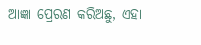ଆଜ୍ଞା ପ୍ରେରଣ କରିଅଛୁ, ଏହା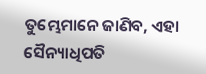ତୁମ୍ଭେମାନେ ଜାଣିବ, ଏହା ସୈନ୍ୟାଧିପତି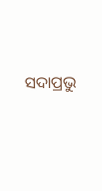ସଦାପ୍ରଭୁ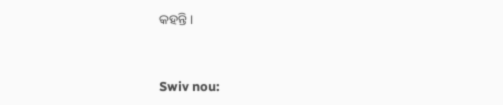କହନ୍ତି।


Swiv nou: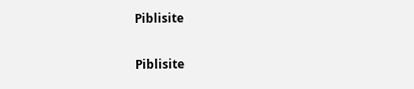Piblisite


Piblisite